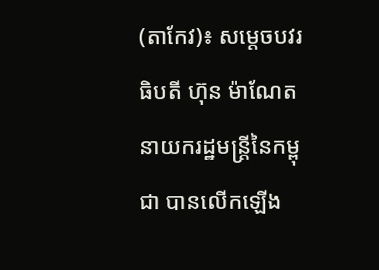(តាកែវ)៖ សម្តេចបវរធិបតី ហ៊ុន ម៉ាណែត នាយករដ្ឋមន្រ្តីនៃកម្ពុជា បានលើកឡើង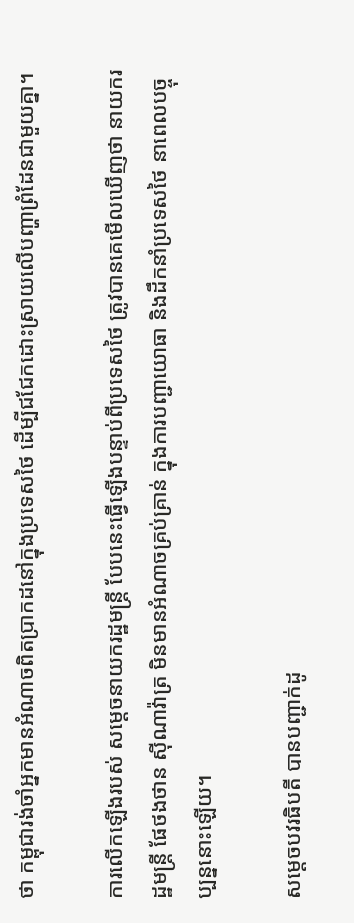ថា កម្ពុជារង់ចាំអ្នកមានអំណាចពិតប្រាកដនៅក្នុងប្រទេសថៃ ដើម្បីជជែកដោះស្រាយលើបញ្ហាព្រំដែនជាមួយគ្នា។

ការលើកឡើងរបស់ សម្តេចនាយករដ្ឋមន្រ្តី បែបនេះធ្វើឡើងបន្ទាប់ពីប្រទេសថៃ ត្រូវបានគេមើលឃើញថា នាយករដ្ឋមន្រ្តី ផែថងថាន ស៊ីណាវ៉ាត្រ មិនមានអំណាចគ្រប់គ្រាន់ ក្នុងការបញ្ជាយោធា និងដឹកនាំប្រទេសថៃ នាពេលបច្ចុប្បន្ននោះឡើយ។

សម្តេចបវរធិបតី បានបញ្ជាក់ដូ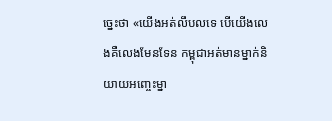ច្នេះថា «យើងអត់លឹបលទេ បើយើងលេងគឺលេងមែនទែន កម្ពុជាអត់មានម្នាក់និយាយអញ្ចេះម្នា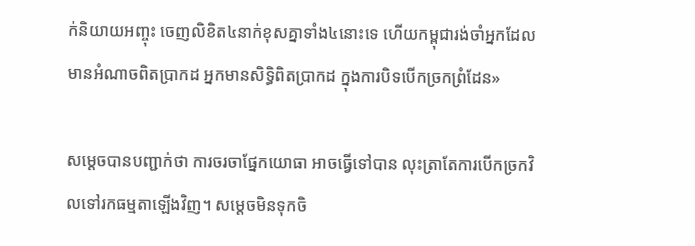ក់និយាយអញ្ចុះ ចេញលិខិត៤នាក់ខុសគ្នាទាំង៤នោះទេ ហើយកម្ពុជារង់ចាំអ្នកដែលមានអំណាចពិតប្រាកដ អ្នកមានសិទ្ធិពិតប្រាកដ ក្នុងការបិទបើកច្រកព្រំដែន»

សម្តេចបានបញ្ជាក់ថា ការចរចាផ្នែកយោធា អាចធ្វើទៅបាន លុះត្រាតែការបើកច្រកវិលទៅរកធម្មតាឡើងវិញ។ សម្តេចមិនទុកចិ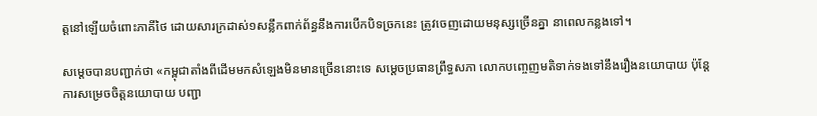ត្តនៅឡើយចំពោះភាគីថៃ ដោយសារក្រដាស់១សន្លឹកពាក់ព័ន្ធនឹងការបើកបិទច្រកនេះ ត្រូវចេញដោយមនុស្សច្រើនគ្នា នាពេលកន្លងទៅ។

សម្តេចបានបញ្ជាក់ថា «កម្ពុជាតាំងពីដើមមកសំឡេងមិនមានច្រើននោះទេ សម្តេចប្រធានព្រឹទ្ធសភា លោកបញ្ចេញមតិទាក់ទងទៅនឹងរឿងនយោបាយ ប៉ុន្តែការសម្រេចចិត្តនយោបាយ បញ្ជា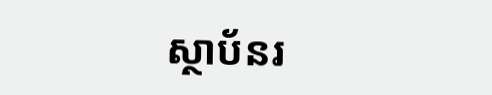ស្ថាប័នរ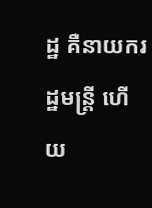ដ្ឋ គឺនាយករដ្ឋមន្រ្តី ហើយ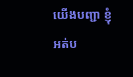យើងបញ្ជា ខ្ញុំអត់ប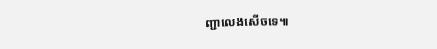ញ្ជាលេងសើចទេ៕